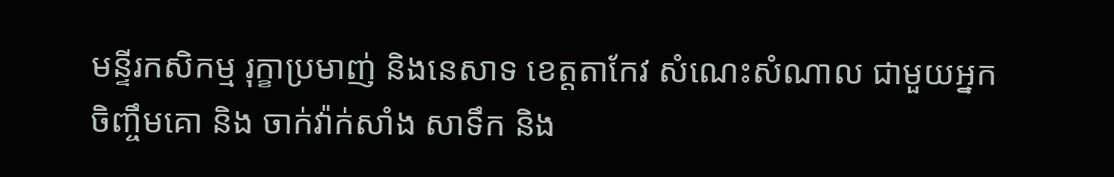មន្ទីរកសិកម្ម រុក្ខាប្រមាញ់ និងនេសាទ ខេត្តតាកែវ សំណេះសំណាល ជាមួយអ្នកចិញ្ចឹមគោ និង ចាក់វ៉ាក់សាំង សាទឹក និង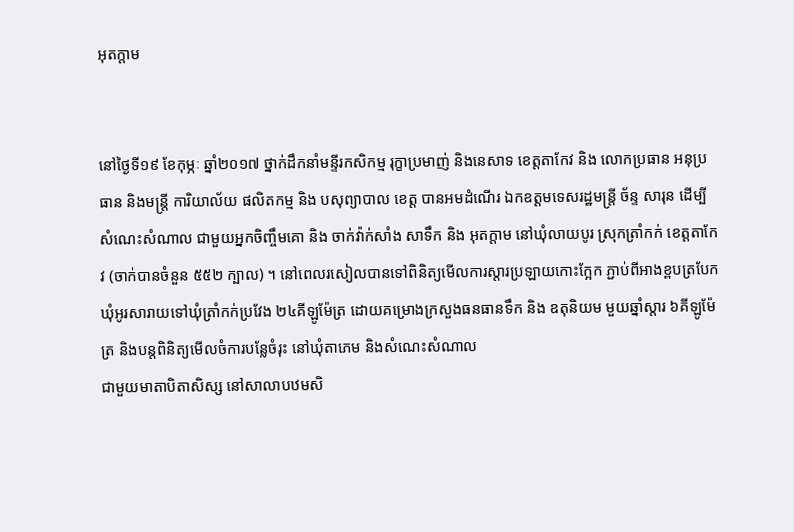អុតក្តាម


នៅថ្ងៃទី១៩ ខែកុម្ភៈ ឆ្នាំ២០១៧ ថ្នាក់ដឹកនាំមន្ទីរកសិកម្ម រុក្ខាប្រមាញ់ និងនេសាទ ខេត្តតាកែវ និង លោកប្រធាន អនុប្រធាន និងមន្រ្តី ការិយាល័យ ផលិតកម្ម និង បសុព្យាបាល ខេត្ត បានអមដំណើរ ឯកឧត្តមទេសរដ្ឋមន្រ្តី ច័ន្ទ សារុន ដើម្បីសំណេះសំណាល ជាមួយអ្នកចិញ្ចឹមគោ និង ចាក់វ៉ាក់សាំង សាទឹក និង អុតក្តាម នៅឃុំលាយបូរ ស្រុកត្រាំកក់ ខេត្តតាកែវ (ចាក់បានចំនួន ៥៥២ ក្បាល) ។ នៅពេលរសៀលបានទៅពិនិត្យមើលការស្តារប្រឡាយកោះក្អែក ភ្ជាប់ពីអាងខ្ពបត្របែក ឃុំអូរសារាយទៅឃុំត្រាំកក់ប្រវែង ២៤គីឡូម៉ែត្រ ដោយគម្រោងក្រសួងធនធានទឹក និង ឧតុនិយម មួយឆ្នាំស្តារ ៦គីឡូម៉ែត្រ និងបន្តពិនិត្យមើលចំការបន្លែចំរុះ នៅឃុំតាភេម និងសំណេះសំណាល
ជាមួយមាតាបិតាសិស្ស នៅសាលាបឋមសិ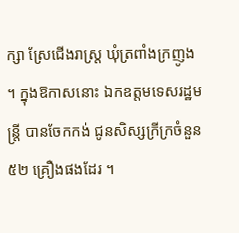ក្សា ស្រែជើងរាស្រ្ត ឃុំត្រពាំងក្រញូង ។ ក្នុងឱកាសនោះ ឯកឧត្តមទេសរដ្ឋមន្រ្តី បានចែកកង់ ជូនសិស្សក្រីក្រចំនួន ៥២ គ្រឿងផងដែរ ។